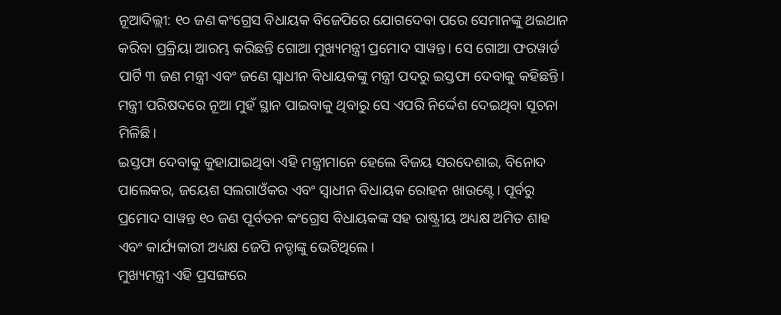ନୂଆଦିଲ୍ଲୀ: ୧୦ ଜଣ କଂଗ୍ରେସ ବିଧାୟକ ବିଜେପିରେ ଯୋଗଦେବା ପରେ ସେମାନଙ୍କୁ ଥଇଥାନ କରିବା ପ୍ରକ୍ରିୟା ଆରମ୍ଭ କରିଛନ୍ତି ଗୋଆ ମୁଖ୍ୟମନ୍ତ୍ରୀ ପ୍ରମୋଦ ସାୱନ୍ତ। ସେ ଗୋଆ ଫରୱାର୍ଡ ପାର୍ଟି ୩ ଜଣ ମନ୍ତ୍ରୀ ଏବଂ ଜଣେ ସ୍ୱାଧୀନ ବିଧାୟକଙ୍କୁ ମନ୍ତ୍ରୀ ପଦରୁ ଇସ୍ତଫା ଦେବାକୁ କହିଛନ୍ତି। ମନ୍ତ୍ରୀ ପରିଷଦରେ ନୂଆ ମୁହଁ ସ୍ଥାନ ପାଇବାକୁ ଥିବାରୁ ସେ ଏପରି ନିର୍ଦ୍ଦେଶ ଦେଇଥିବା ସୂଚନା ମିଳିଛି।
ଇସ୍ତଫା ଦେବାକୁ କୁହାଯାଇଥିବା ଏହି ମନ୍ତ୍ରୀମାନେ ହେଲେ ବିଜୟ ସରଦେଶାଇ, ବିନୋଦ ପାଲେକର, ଜୟେଶ ସଲଗାଓଁକର ଏବଂ ସ୍ୱାଧୀନ ବିଧାୟକ ରୋହନ ଖାଉଣ୍ଟେ। ପୂର୍ବରୁ ପ୍ରମୋଦ ସାୱନ୍ତ ୧୦ ଜଣ ପୂର୍ବତନ କଂଗ୍ରେସ ବିଧାୟକଙ୍କ ସହ ରାଷ୍ଟ୍ରୀୟ ଅଧ୍ୟକ୍ଷ ଅମିତ ଶାହ ଏବଂ କାର୍ଯ୍ୟକାରୀ ଅଧ୍ୟକ୍ଷ ଜେପି ନଡ୍ଡାଙ୍କୁ ଭେଟିଥିଲେ।
ମୁଖ୍ୟମନ୍ତ୍ରୀ ଏହି ପ୍ରସଙ୍ଗରେ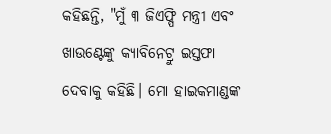କହିଛନ୍ତି, "ମୁଁ ୩ ଜିଏଫ୍ପି ମନ୍ତ୍ରୀ ଏବଂ ଖାଉଣ୍ଟେଙ୍କୁ କ୍ୟାବିନେଟ୍ରୁ ଇସ୍ତଫା ଦେବାକୁ କହିଛି। ମୋ ହାଇକମାଣ୍ଡଙ୍କ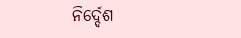ନିର୍ଦ୍ଦେଶ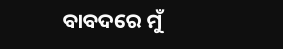ବାବଦରେ ମୁଁ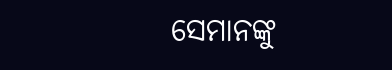ସେମାନଙ୍କୁ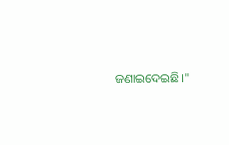ଜଣାଇଦେଇଛି।"